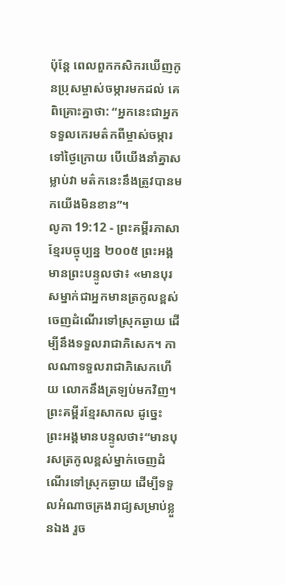ប៉ុន្តែ ពេលពួកកសិករឃើញកូនប្រុសម្ចាស់ចម្ការមកដល់ គេពិគ្រោះគ្នាថា: “អ្នកនេះជាអ្នកទទួលកេរមត៌កពីម្ចាស់ចម្ការទៅថ្ងៃក្រោយ បើយើងនាំគ្នាសម្លាប់វា មត៌កនេះនឹងត្រូវបានមកយើងមិនខាន”។
លូកា 19:12 - ព្រះគម្ពីរភាសាខ្មែរបច្ចុប្បន្ន ២០០៥ ព្រះអង្គមានព្រះបន្ទូលថា៖ «មានបុរសម្នាក់ជាអ្នកមានត្រកូលខ្ពស់ចេញដំណើរទៅស្រុកឆ្ងាយ ដើម្បីនឹងទទួលរាជាភិសេក។ កាលណាទទួលរាជាភិសេកហើយ លោកនឹងត្រឡប់មកវិញ។ ព្រះគម្ពីរខ្មែរសាកល ដូច្នេះ ព្រះអង្គមានបន្ទូលថា៖“មានបុរសត្រកូលខ្ពស់ម្នាក់ចេញដំណើរទៅស្រុកឆ្ងាយ ដើម្បីទទួលអំណាចគ្រងរាជ្យសម្រាប់ខ្លួនឯង រួច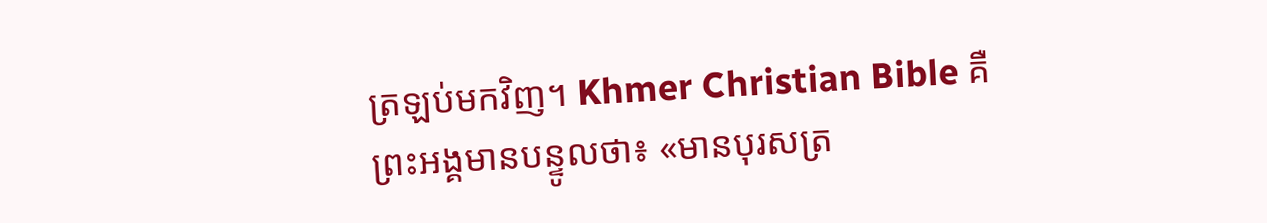ត្រឡប់មកវិញ។ Khmer Christian Bible គឺព្រះអង្គមានបន្ទូលថា៖ «មានបុរសត្រ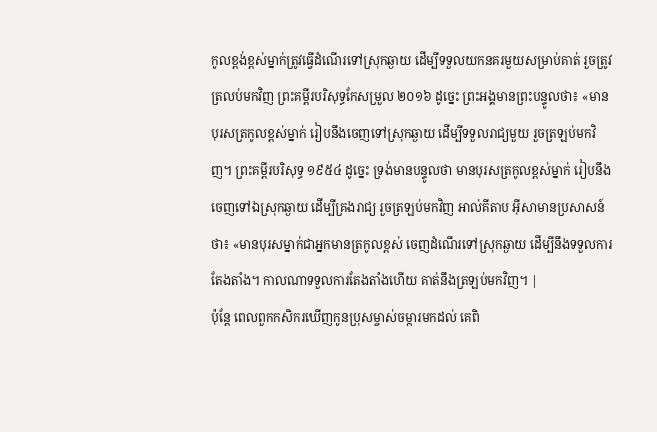កូលខ្ពង់ខ្ពស់ម្នាក់ត្រូវធ្វើដំណើរទៅស្រុកឆ្ងាយ ដើម្បីទទួលយកនគរមួយសម្រាប់គាត់ រួចត្រូវត្រលប់មកវិញ ព្រះគម្ពីរបរិសុទ្ធកែសម្រួល ២០១៦ ដូច្នេះ ព្រះអង្គមានព្រះបន្ទូលថា៖ «មានបុរសត្រកូលខ្ពស់ម្នាក់ រៀបនឹងចេញទៅស្រុកឆ្ងាយ ដើម្បីទទួលរាជ្យមួយ រួចត្រឡប់មកវិញ។ ព្រះគម្ពីរបរិសុទ្ធ ១៩៥៤ ដូច្នេះ ទ្រង់មានបន្ទូលថា មានបុរសត្រកូលខ្ពស់ម្នាក់ រៀបនឹងចេញទៅឯស្រុកឆ្ងាយ ដើម្បីគ្រងរាជ្យ រួចត្រឡប់មកវិញ អាល់គីតាប អ៊ីសាមានប្រសាសន៍ថា៖ «មានបុរសម្នាក់ជាអ្នកមានត្រកូលខ្ពស់ ចេញដំណើរទៅស្រុកឆ្ងាយ ដើម្បីនឹងទទួលការតែងតាំង។ កាលណាទទួលការតែងតាំងហើយ គាត់នឹងត្រឡប់មកវិញ។ |
ប៉ុន្តែ ពេលពួកកសិករឃើញកូនប្រុសម្ចាស់ចម្ការមកដល់ គេពិ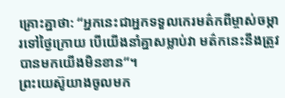គ្រោះគ្នាថា: “អ្នកនេះជាអ្នកទទួលកេរមត៌កពីម្ចាស់ចម្ការទៅថ្ងៃក្រោយ បើយើងនាំគ្នាសម្លាប់វា មត៌កនេះនឹងត្រូវបានមកយើងមិនខាន”។
ព្រះយេស៊ូយាងចូលមក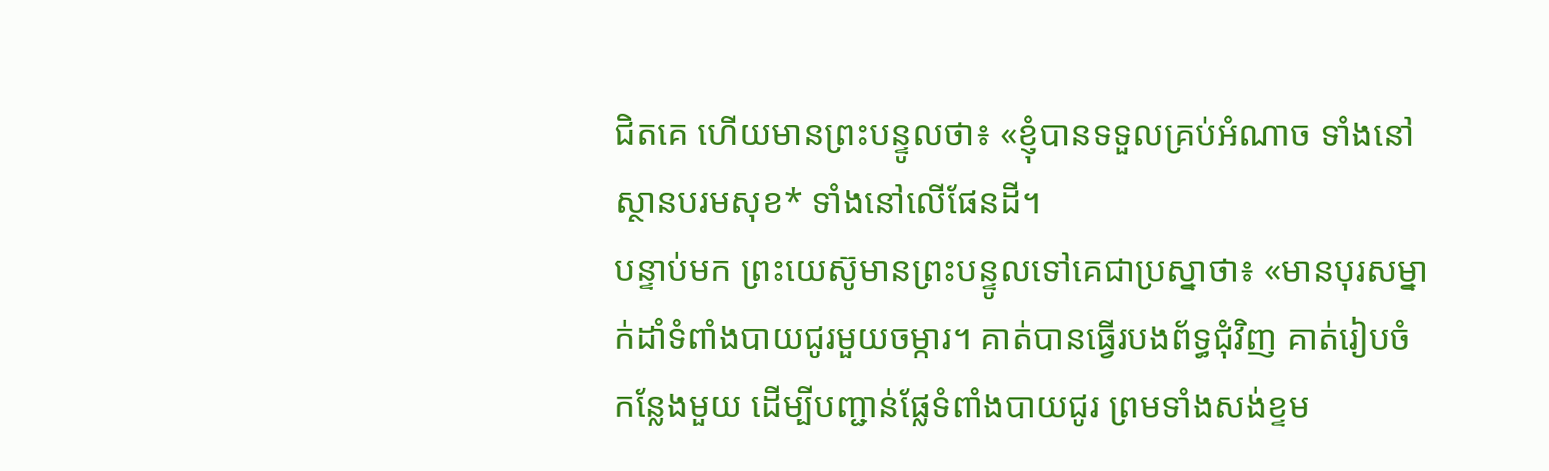ជិតគេ ហើយមានព្រះបន្ទូលថា៖ «ខ្ញុំបានទទួលគ្រប់អំណាច ទាំងនៅស្ថានបរមសុខ* ទាំងនៅលើផែនដី។
បន្ទាប់មក ព្រះយេស៊ូមានព្រះបន្ទូលទៅគេជាប្រស្នាថា៖ «មានបុរសម្នាក់ដាំទំពាំងបាយជូរមួយចម្ការ។ គាត់បានធ្វើរបងព័ទ្ធជុំវិញ គាត់រៀបចំកន្លែងមួយ ដើម្បីបញ្ជាន់ផ្លែទំពាំងបាយជូរ ព្រមទាំងសង់ខ្ទម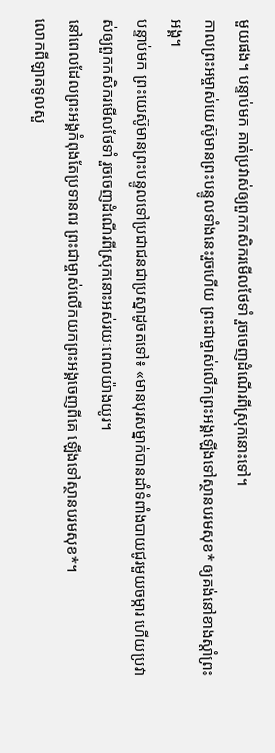មួយផង។ បន្ទាប់មក គាត់ប្រវាស់ឲ្យពួកកសិករមើលថែទាំ រួចចេញដំណើរពីស្រុកនោះទៅ។
កាលព្រះអម្ចាស់យេស៊ូមានព្រះបន្ទូលទាំងនេះរួចហើយ ព្រះជាម្ចាស់លើកព្រះអង្គឡើងទៅស្ថានបរមសុខ* ឲ្យគង់នៅខាងស្ដាំព្រះអង្គ។
បន្ទាប់មក ព្រះយេស៊ូមានព្រះបន្ទូលទៅប្រជាជនជាប្រស្នាដូចតទៅ៖ «មានបុរសម្នាក់បានដាំទំពាំងបាយជូរមួយចម្ការ ហើយប្រវាស់ឲ្យពួកកសិករមើលថែទាំ រួចចេញដំណើរពីស្រុកនោះអស់រយៈពេលយ៉ាងយូរ។
នៅពេលដែលព្រះអង្គកំពុងតែប្រទានពរ ព្រះជាម្ចាស់លើកយកព្រះអង្គចេញពីគេ ឡើងទៅស្ថានបរមសុខ*។
លោកពីឡាតទូលសួ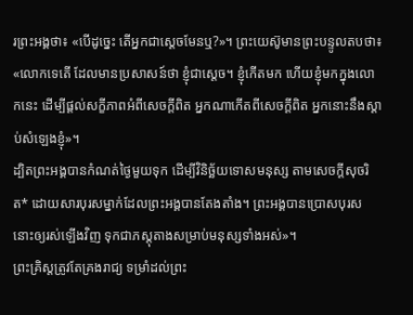រព្រះអង្គថា៖ «បើដូច្នេះ តើអ្នកជាស្ដេចមែនឬ?»។ ព្រះយេស៊ូមានព្រះបន្ទូលតបថា៖ «លោកទេតើ ដែលមានប្រសាសន៍ថា ខ្ញុំជាស្ដេច។ ខ្ញុំកើតមក ហើយខ្ញុំមកក្នុងលោកនេះ ដើម្បីផ្ដល់សក្ខីភាពអំពីសេចក្ដីពិត អ្នកណាកើតពីសេចក្ដីពិត អ្នកនោះនឹងស្ដាប់សំឡេងខ្ញុំ»។
ដ្បិតព្រះអង្គបានកំណត់ថ្ងៃមួយទុក ដើម្បីវិនិច្ឆ័យទោសមនុស្ស តាមសេចក្ដីសុចរិត* ដោយសារបុរសម្នាក់ដែលព្រះអង្គបានតែងតាំង។ ព្រះអង្គបានប្រោសបុរសនោះឲ្យរស់ឡើងវិញ ទុកជាភស្ដុតាងសម្រាប់មនុស្សទាំងអស់»។
ព្រះគ្រិស្តត្រូវតែគ្រងរាជ្យ ទម្រាំដល់ព្រះ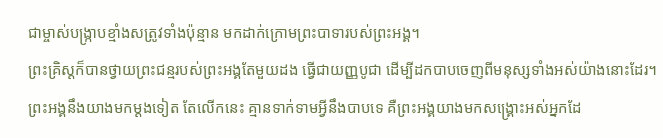ជាម្ចាស់បង្ក្រាបខ្មាំងសត្រូវទាំងប៉ុន្មាន មកដាក់ក្រោមព្រះបាទារបស់ព្រះអង្គ។
ព្រះគ្រិស្តក៏បានថ្វាយព្រះជន្មរបស់ព្រះអង្គតែមួយដង ធ្វើជាយញ្ញបូជា ដើម្បីដកបាបចេញពីមនុស្សទាំងអស់យ៉ាងនោះដែរ។ ព្រះអង្គនឹងយាងមកម្ដងទៀត តែលើកនេះ គ្មានទាក់ទាមអ្វីនឹងបាបទេ គឺព្រះអង្គយាងមកសង្គ្រោះអស់អ្នកដែ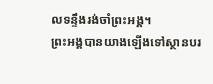លទន្ទឹងរង់ចាំព្រះអង្គ។
ព្រះអង្គបានយាងឡើងទៅស្ថានបរ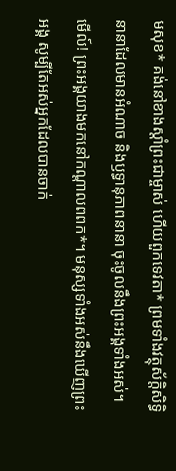មសុខ* គង់នៅខាងស្ដាំព្រះជាម្ចាស់ ហើយពួកទេវតា* ព្រមទាំងវត្ថុស័ក្តិសិទ្ធិនានាដែលមានអំណាច និងឫទ្ធានុភាពនានា ចុះចូលនឹងព្រះអង្គទាំងអស់។
មើល៍! ព្រះអង្គយាងមកនៅកណ្ដាលពពក*។ មនុស្សទាំងអស់នឹងឃើញព្រះអង្គ សូម្បីតែអស់អ្នកដែលបានចាក់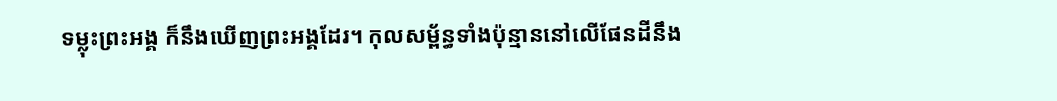ទម្លុះព្រះអង្គ ក៏នឹងឃើញព្រះអង្គដែរ។ កុលសម្ព័ន្ធទាំងប៉ុន្មាននៅលើផែនដីនឹង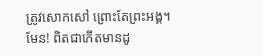ត្រូវសោកសៅ ព្រោះតែព្រះអង្គ។ មែន! ពិតជាកើតមានដូ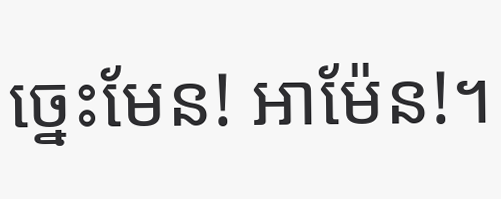ច្នេះមែន! អាម៉ែន!។